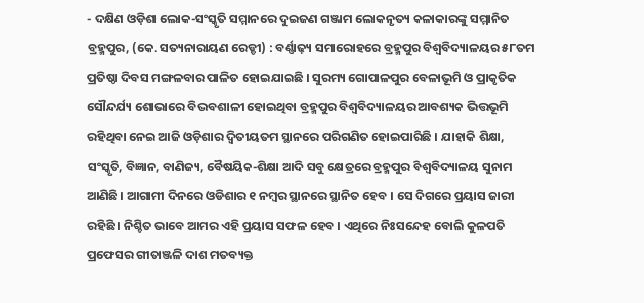- ଦକ୍ଷିଣ ଓଡ଼ିଶା ଲୋକ-ସଂସ୍କୃତି ସମ୍ମାନରେ ଦୁଇଜଣ ଗଞ୍ଜାମ ଲୋକନୃତ୍ୟ କଳାକାରଙ୍କୁ ସମ୍ମାନିତ
ବ୍ରହ୍ମପୁର, (କେ. ସତ୍ୟନାରାୟଣ ରେଡ୍ଡୀ) : ବର୍ଣ୍ଣାଢ଼୍ୟ ସମାରୋହରେ ବ୍ରହ୍ମପୁର ବିଶ୍ଵବିଦ୍ୟାଳୟର ୫୮ତମ ପ୍ରତିଷ୍ଠା ଦିବସ ମଙ୍ଗଳବାର ପାଳିତ ହୋଇଯାଇଛି । ସୁରମ୍ୟ ଗୋପାଳପୁର ବେଳାଭୂମି ଓ ପ୍ରାକୃତିକ ସୌନ୍ଦର୍ଯ୍ୟ ଶୋଭାରେ ବିଦ୍ଭବଶାଳୀ ହୋଇଥିବା ବ୍ରହ୍ମପୁର ବିଶ୍ଵବିଦ୍ୟାଳୟର ଆବଶ୍ୟକ ଭିତ୍ତଭୂମି ରହିଥିବା ନେଇ ଆଜି ଓଡ଼ିଶାର ଦ୍ୱିତୀୟତମ ସ୍ଥାନରେ ପରିଗଣିତ ହୋଇପାରିଛି । ଯାହାକି ଶିକ୍ଷା, ସଂସ୍କୃତି, ବିଜ୍ଞାନ, ବାଣିଜ୍ୟ, ବୈଷୟିକ-ଶିକ୍ଷା ଆଦି ସବୁ କ୍ଷେତ୍ରରେ ବ୍ରହ୍ମପୁର ବିଶ୍ଵବିଦ୍ୟାଳୟ ସୁନାମ ଆଣିଛି । ଆଗାମୀ ଦିନରେ ଓଡିଶାର ୧ ନମ୍ୱର ସ୍ଥାନରେ ସ୍ଥାନିତ ହେବ । ସେ ଦିଗରେ ପ୍ରୟାସ ଜାରୀ ରହିଛି । ନିଶ୍ଚିତ ଭାବେ ଆମର ଏହି ପ୍ରୟାସ ସଫଳ ହେବ । ଏଥିରେ ନିଃସନ୍ଦେହ ବୋଲି କୁଳପତି ପ୍ରଫେସର ଗୀତାଞ୍ଜଳି ଦାଶ ମତବ୍ୟକ୍ତ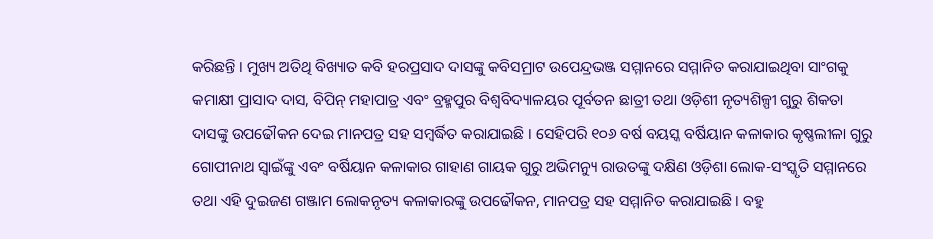କରିଛନ୍ତି । ମୁଖ୍ୟ ଅତିଥି ବିଖ୍ୟାତ କବି ହରପ୍ରସାଦ ଦାସଙ୍କୁ କବିସମ୍ରାଟ ଉପେନ୍ଦ୍ରଭଞ୍ଜ ସମ୍ମାନରେ ସମ୍ମାନିତ କରାଯାଇଥିବା ସାଂଗକୁ କମାକ୍ଷୀ ପ୍ରାସାଦ ଦାସ, ବିପିନ୍ ମହାପାତ୍ର ଏବଂ ବ୍ରହ୍ମପୁର ବିଶ୍ଵବିଦ୍ୟାଳୟର ପୂର୍ବତନ ଛାତ୍ରୀ ତଥା ଓଡ଼ିଶୀ ନୃତ୍ୟଶିଳ୍ପୀ ଗୁରୁ ଶିକତା ଦାସଙ୍କୁ ଉପଢୌକନ ଦେଇ ମାନପତ୍ର ସହ ସମ୍ବର୍ଦ୍ଧିତ କରାଯାଇଛି । ସେହିପରି ୧୦୬ ବର୍ଷ ବୟସ୍କ ବର୍ଷିୟାନ କଳାକାର କୃଷ୍ଣଲୀଳା ଗୁରୁ ଗୋପୀନାଥ ସ୍ୱାଇଁଙ୍କୁ ଏବଂ ବର୍ଷିୟାନ କଳାକାର ଗାହାଣ ଗାୟକ ଗୁରୁ ଅଭିମନ୍ୟୁ ରାଉତଙ୍କୁ ଦକ୍ଷିଣ ଓଡ଼ିଶା ଲୋକ-ସଂସ୍କୃତି ସମ୍ମାନରେ ତଥା ଏହି ଦୁଇଜଣ ଗଞ୍ଜାମ ଲୋକନୃତ୍ୟ କଳାକାରଙ୍କୁ ଉପଢୌକନ, ମାନପତ୍ର ସହ ସମ୍ମାନିତ କରାଯାଇଛି । ବହୁ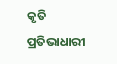କୃତି ପ୍ରତିଭାଧାରୀ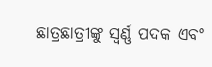ଛାତ୍ରଛାତ୍ରୀଙ୍କୁ ସ୍ୱର୍ଣ୍ଣ ପଦକ ଏବଂ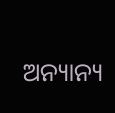ଅନ୍ୟାନ୍ୟ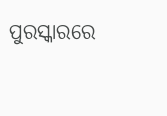ପୁରସ୍କାରରେ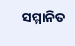ସମ୍ମାନିତ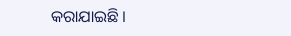କରାଯାଇଛି ।